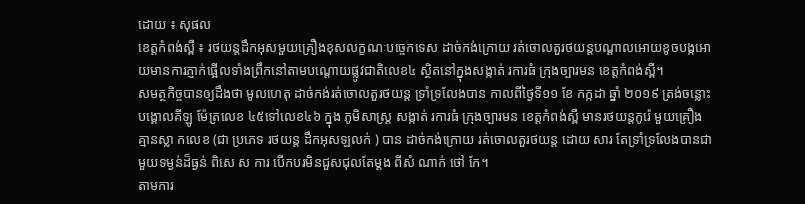ដោយ ៖ សុផល
ខេត្តកំពង់ស្ពឺ ៖ រថយន្តដឹកអុសមួយគ្រឿងខុសលក្ខណៈបច្ចេកទេស ដាច់កង់ក្រោយ រត់ចោលតួរថយន្ដបណ្តាលអោយខូចបង្កអោយមានការភ្ញាក់ផ្អើលទាំងព្រឹកនៅតាមបណ្តោយផ្លូវជាតិលេខ៤ ស្ថិតនៅក្នុងសង្កាត់ រការធំ ក្រុងច្បារមន ខេត្តកំពង់ស្ពឺ។
សមត្ថកិច្ចបានឲ្យដឹងថា មូលហេតុ ដាច់កង់រត់ចោលតួរថយន្ដ ទ្រាំទ្រលែងបាន កាលពីថៃ្ងទី១១ ខែ កក្កដា ឆ្នាំ ២០១៩ ត្រង់ចន្លោះបង្គោលគីឡូ ម៉ែត្រលេខ ៤៥ទៅលេខ៤៦ ក្នុង ភូមិសាស្ត្រ សង្កាត់ រការធំ ក្រុងច្បារមន ខេត្តកំពង់ស្ពឺ មានរថយន្តកូរ៉េ មួយគ្រឿង គ្មានស្លា កលេខ (ជា ប្រភេទ រថយន្ដ ដឹកអុសឡលក់ ) បាន ដាច់កង់ក្រោយ រត់ចោលតួរថយន្ដ ដោយ សារ តែទ្រាំទ្រលែងបានជាមួយទម្ងន់ដ៏ធ្ងន់ ពិសេ ស ការ បេីកបរមិនជួសជុលតែម្ដង ពីសំ ណាក់ ថៅ កែ។
តាមការ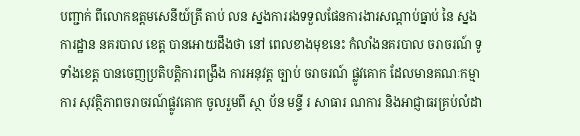បញ្ជាក់ ពីលោកឧត្ដមសេនីយ៍ត្រី តាប់ លន ស្នងការរងទទួលផែនការងារសណ្ដាប់ធ្នាប់ នៃ ស្នងការដ្ឋាន នគរបាល ខេត្ត បានអោយដឹងថា នៅ ពេលខាងមុខនេះ កំលាំងនគរបាល ចរាចរណ៍ ទូទាំងខេត្ត បានចេញប្រតិបត្ដិការពង្រឹង ការអនុវត្ត ច្បាប់ ចរាចរណ៍ ផ្លូវគោក ដែលមានគណៈកម្មាការ សុវត្ថិភាពចរាចរណ៍ផ្លូវគោក ចូលរួមពី ស្ថា ប័ន មន្ទី រ សាធារ ណការ និងអាជ្ញាធរគ្រប់លំដា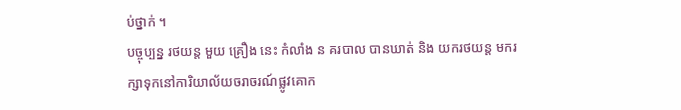ប់ថ្នាក់ ។
បច្ចុប្បន្ន រថយន្ត មួយ គ្រឿង នេះ កំលាំង ន គរបាល បានឃាត់ និង យករថយន្ដ មករក្សាទុកនៅការិយាល័យចរាចរណ៍ផ្លូវគោក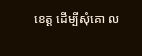ខេត្ត ដើម្បីសុំគោ ល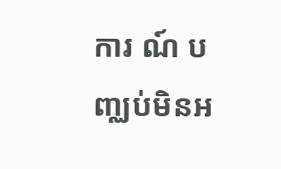ការ ណ៍ បញ្ឈប់មិនអ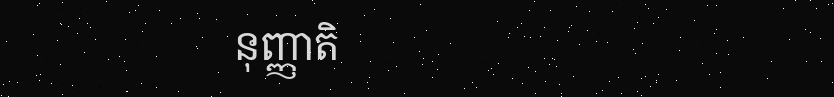នុញ្ញាតិ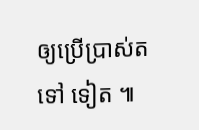ឲ្យប្រើប្រាស់ត ទៅ ទៀត ៕